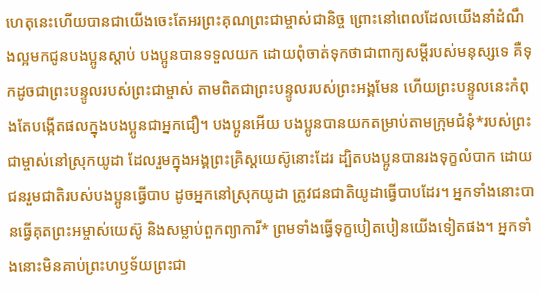ហេតុនេះហើយបានជាយើងចេះតែអរព្រះគុណព្រះជាម្ចាស់ជានិច្ច ព្រោះនៅពេលដែលយើងនាំដំណឹងល្អមកជូនបងប្អូនស្ដាប់ បងប្អូនបានទទួលយក ដោយពុំចាត់ទុកថាជាពាក្យសម្ដីរបស់មនុស្សទេ គឺទុកដូចជាព្រះបន្ទូលរបស់ព្រះជាម្ចាស់ តាមពិតជាព្រះបន្ទូលរបស់ព្រះអង្គមែន ហើយព្រះបន្ទូលនេះកំពុងតែបង្កើតផលក្នុងបងប្អូនជាអ្នកជឿ។ បងប្អូនអើយ បងប្អូនបានយកតម្រាប់តាមក្រុមជំនុំ*របស់ព្រះជាម្ចាស់នៅស្រុកយូដា ដែលរួមក្នុងអង្គព្រះគ្រិស្តយេស៊ូនោះដែរ ដ្បិតបងប្អូនបានរងទុក្ខលំបាក ដោយជនរួមជាតិរបស់បងប្អូនធ្វើបាប ដូចអ្នកនៅស្រុកយូដា ត្រូវជនជាតិយូដាធ្វើបាបដែរ។ អ្នកទាំងនោះបានធ្វើគុតព្រះអម្ចាស់យេស៊ូ និងសម្លាប់ពួកព្យាការី* ព្រមទាំងធ្វើទុក្ខបៀតបៀនយើងទៀតផង។ អ្នកទាំងនោះមិនគាប់ព្រះហឫទ័យព្រះជា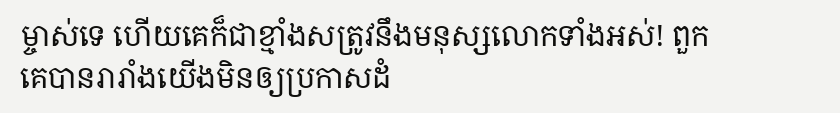ម្ចាស់ទេ ហើយគេក៏ជាខ្មាំងសត្រូវនឹងមនុស្សលោកទាំងអស់! ពួកគេបានរារាំងយើងមិនឲ្យប្រកាសដំ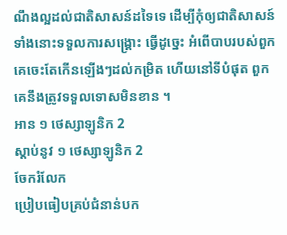ណឹងល្អដល់ជាតិសាសន៍ដទៃទេ ដើម្បីកុំឲ្យជាតិសាសន៍ទាំងនោះទទួលការសង្គ្រោះ ធ្វើដូច្នេះ អំពើបាបរបស់ពួកគេចេះតែកើនឡើងៗដល់កម្រិត ហើយនៅទីបំផុត ពួកគេនឹងត្រូវទទួលទោសមិនខាន ។
អាន ១ ថេស្សាឡូនិក 2
ស្ដាប់នូវ ១ ថេស្សាឡូនិក 2
ចែករំលែក
ប្រៀបធៀបគ្រប់ជំនាន់បក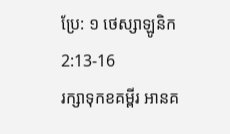ប្រែ: ១ ថេស្សាឡូនិក 2:13-16
រក្សាទុកខគម្ពីរ អានគ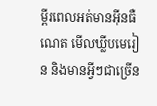ម្ពីរពេលអត់មានអ៊ីនធឺណេត មើលឃ្លីបមេរៀន និងមានអ្វីៗជាច្រើន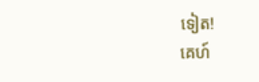ទៀត!
គេហ៍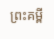ព្រះគម្ពី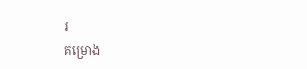រ
គម្រោង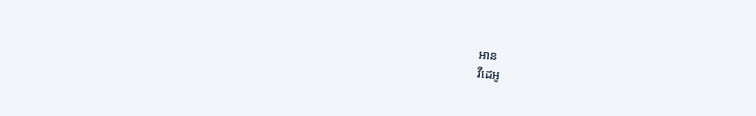អាន
វីដេអូ